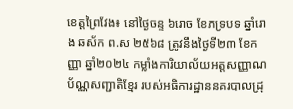ខេត្តព្រៃវែង៖ នៅថ្ងៃចន្ទ ៦រោច ខែភទ្របទ ឆ្នាំរោង ឆស័ក ព.ស ២៥៦៨ ត្រូវនឹងថ្ងៃទី២៣ ខែកញ្ញា ឆ្នាំ២០២៤ កម្លាំងការិយាល័យអត្តសញ្ញាណប័ណ្ណសញ្ជាតិខ្មែរ របស់អធិការដ្ឋាននគរបាលដ្រុ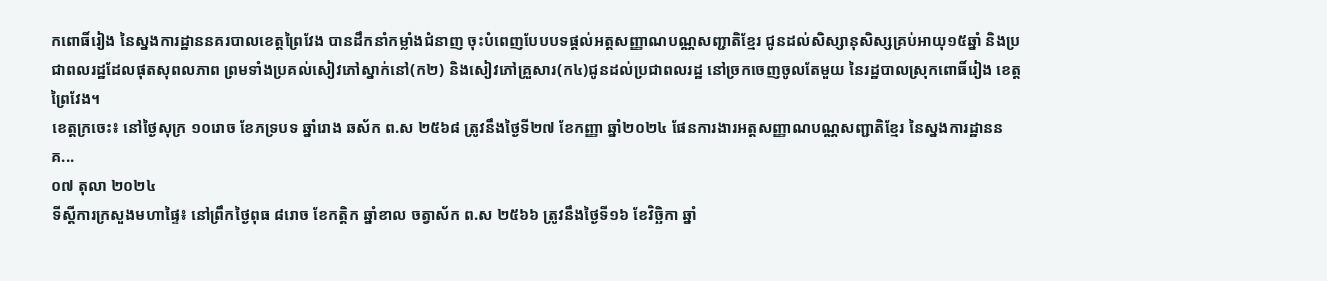កពោធិ៍រៀង នៃស្នងការដ្ឋាននគរបាលខេត្តព្រៃវែង បានដឹកនាំកម្លាំងជំនាញ ចុះបំពេញបែបបទផ្ដល់អត្តសញ្ញាណបណ្ណសញ្ជាតិខ្មែរ ជូនដល់សិស្សានុសិស្សគ្រប់អាយុ១៥ឆ្នាំ និងប្រជាពលរដ្ឋដែលផុតសុពលភាព ព្រមទាំងប្រគល់សៀវភៅស្នាក់នៅ(ក២) និងសៀវភៅគ្រួសារ(ក៤)ជូនដល់ប្រជាពលរដ្ឋ នៅច្រកចេញចូលតែមួយ នៃរដ្ឋបាលស្រុកពោធិ៍រៀង ខេត្តព្រៃវែង។
ខេត្តក្រចេះ៖ នៅថ្ងៃសុក្រ ១០រោច ខែភទ្របទ ឆ្នាំរោង ឆស័ក ព.ស ២៥៦៨ ត្រូវនឹងថ្ងៃទី២៧ ខែកញ្ញា ឆ្នាំ២០២៤ ផែនការងារអត្តសញ្ញាណបណ្ណសញ្ជាតិខ្មែរ នៃស្នងការដ្ឋាននគ...
០៧ តុលា ២០២៤
ទីស្តីការក្រសួងមហាផ្ទៃ៖ នៅព្រឹកថ្ងៃពុធ ៨រោច ខែកត្តិក ឆ្នាំខាល ចត្វាស័ក ព.ស ២៥៦៦ ត្រូវនឹងថ្ងៃទី១៦ ខែវិច្ឆិកា ឆ្នាំ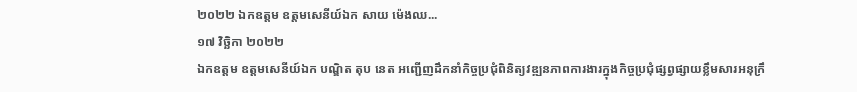២០២២ ឯកឧត្តម ឧត្តមសេនីយ៍ឯក សាយ ម៉េងឈ...
១៧ វិច្ឆិកា ២០២២
ឯកឧត្តម ឧត្តមសេនីយ៍ឯក បណ្ឌិត តុប នេត អញ្ជើញដឹកនាំកិច្ចប្រជុំពិនិត្យវឌ្ឍនភាពការងារក្នុងកិច្ចប្រជុំផ្សព្វផ្សាយខ្លឹមសារអនុក្រឹ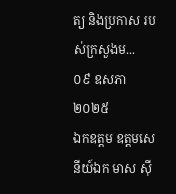ត្យ និងប្រកាស របស់ក្រសួងម...
០៩ ឧសភា ២០២៥
ឯកឧត្តម ឧត្តមសេនីយ៍ឯក មាស ស៊ី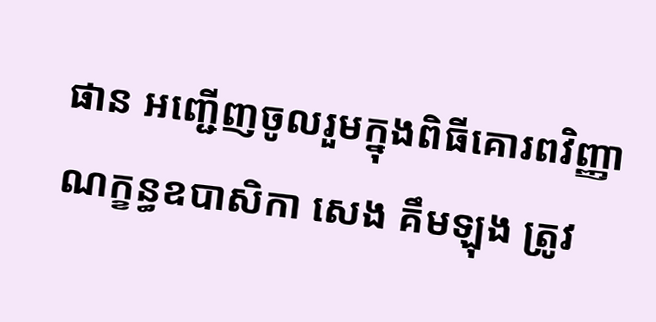ផាន អញ្ជើញចូលរួមក្នុងពិធីគោរពវិញ្ញាណក្ខន្ធឧបាសិកា សេង គឹមឡុង ត្រូវ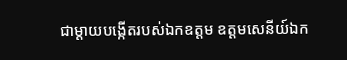ជាម្ដាយបង្កើតរបស់ឯកឧត្តម ឧត្តមសេនីយ៍ឯក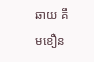ឆាយ គឹមខឿន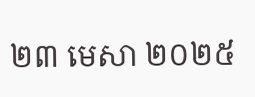២៣ មេសា ២០២៥